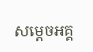សម្តេចអគ្គ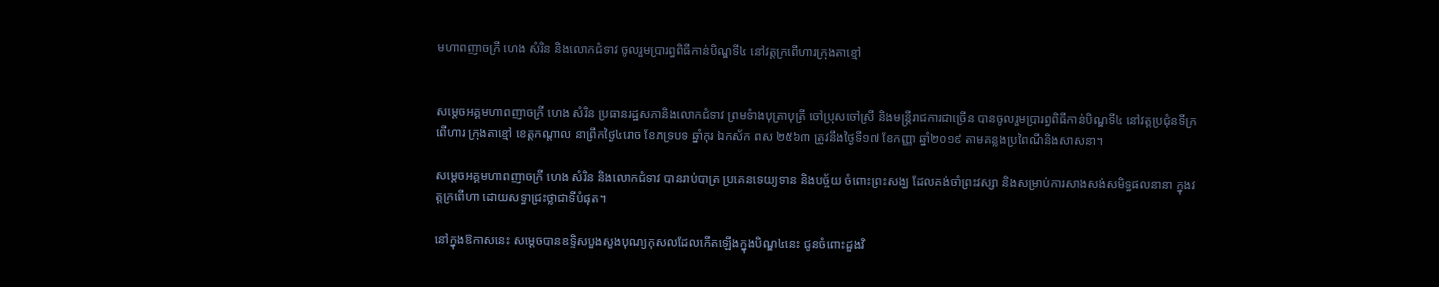មហាពញាចក្រី ហេង សំរិន និងលោកជំទាវ ចូលរួមប្រារព្ធពិធីកាន់បិណ្ឌទី៤ នៅវត្តក្រពើហារក្រុងតាខ្មៅ


សម្តេចអគ្គមហាពញាចក្រី ហេង សំរិន ប្រធានរដ្ឋសភានិងលោកជំទាវ ព្រមទំាងបុត្រាបុត្រី ចៅប្រុសចៅស្រី និងមន្រ្តីរាជការជាច្រើន បានចូលរួមប្រារព្ធពិធីកាន់បិណ្ឌទី៤ នៅវត្តប្រជុំនទីក្រពើហារ ក្រុងតាខ្មៅ ខេត្តកណ្តាល នាព្រឹកថ្ងៃ៤រោច ខែភទ្របទ ឆ្នាំកុរ ឯកស័ក ពស ២៥៦៣ ត្រូវនឹងថ្ងៃទី១៧ ខែកញ្ញា ឆ្នាំ២០១៩ តាមគន្លងប្រពៃណីនិងសាសនា។

សម្តេចអគ្គមហាពញាចក្រី ហេង សំរិន និងលោកជំទាវ បានរាប់បាត្រ ប្រគេនទេយ្យទាន និងបច្ច័យ ចំពោះព្រះសង្ឃ ដែលគង់ចាំព្រះវស្សា និងសម្រាប់ការសាងសង់សមិទ្ធផលនានា ក្នុងវត្តក្រពើហា ដោយសទ្ធាជ្រះថ្លាជាទីបំផុត។

នៅក្នុងឱកាសនេះ សម្តេចបានឧទ្ទិសបួងសួងបុណ្យកុសលដែលកើតឡើងក្នុងបិណ្ឌ៤នេះ ជូនចំពោះដួងវិ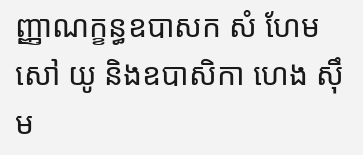ញ្ញាណក្ខន្ធឧបាសក សំ ហែម សៅ យូ និងឧបាសិកា ហេង ស៊ឹម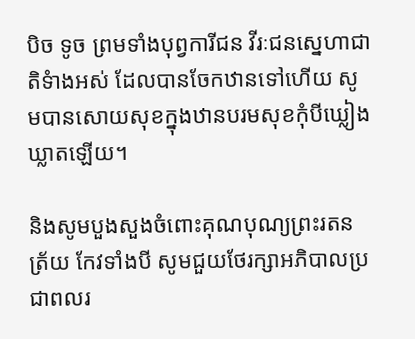បិច ទូច ព្រមទាំងបុព្វការីជន វីរៈជនស្នេហាជាតិទំាងអស់ ដែលបានចែកឋានទៅហើយ សូមបានសោយសុខក្នុងឋានបរមសុខកុំបីឃ្លៀងឃ្លាតឡើយ។

និងសូមបួងសួងចំពោះគុណបុណ្យព្រះរតនត្រ័យ កែវទាំងបី សូមជួយថែរក្សាអភិបាលប្រជាពលរ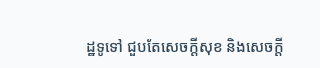ដ្ឋទូទៅ ជួបតែសេចក្តីសុខ និងសេចក្ដី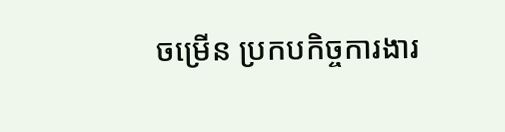ចម្រើន ប្រកបកិច្ចការងារ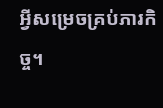អ្វីសម្រេចគ្រប់ភារកិច្ច។